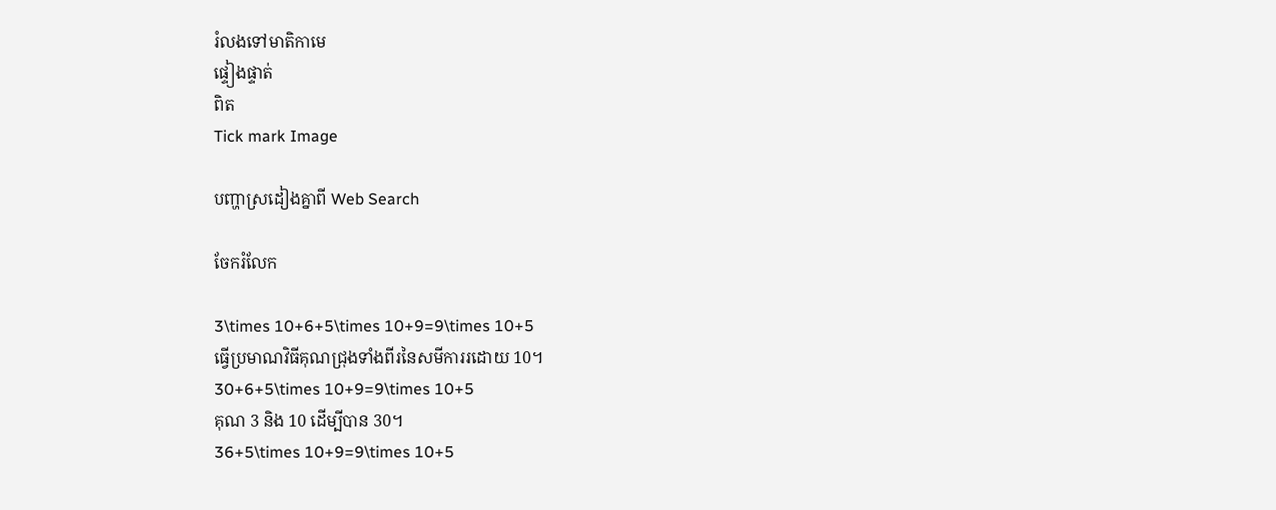រំលងទៅមាតិកាមេ
ផ្ទៀងផ្ទាត់
ពិត
Tick mark Image

បញ្ហាស្រដៀងគ្នាពី Web Search

ចែករំលែក

3\times 10+6+5\times 10+9=9\times 10+5
ធ្វើប្រមាណវិធីគុណជ្រុងទាំងពីរនៃសមីការរដោយ 10។
30+6+5\times 10+9=9\times 10+5
គុណ 3 និង 10 ដើម្បីបាន 30។
36+5\times 10+9=9\times 10+5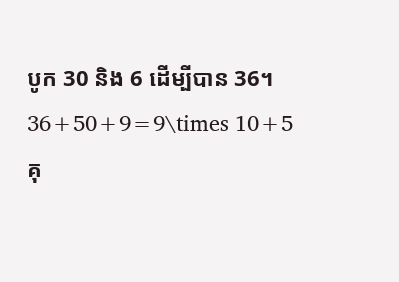បូក 30 និង 6 ដើម្បីបាន 36។
36+50+9=9\times 10+5
គុ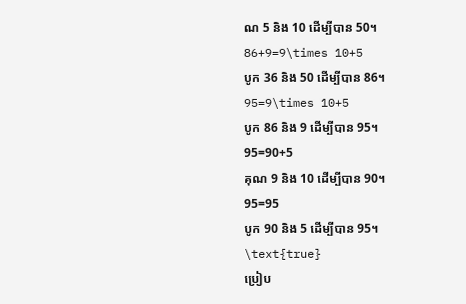ណ 5 និង 10 ដើម្បីបាន 50។
86+9=9\times 10+5
បូក 36 និង 50 ដើម្បីបាន 86។
95=9\times 10+5
បូក 86 និង 9 ដើម្បីបាន 95។
95=90+5
គុណ 9 និង 10 ដើម្បីបាន 90។
95=95
បូក 90 និង 5 ដើម្បីបាន 95។
\text{true}
ប្រៀប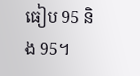ធៀប 95 និង 95។